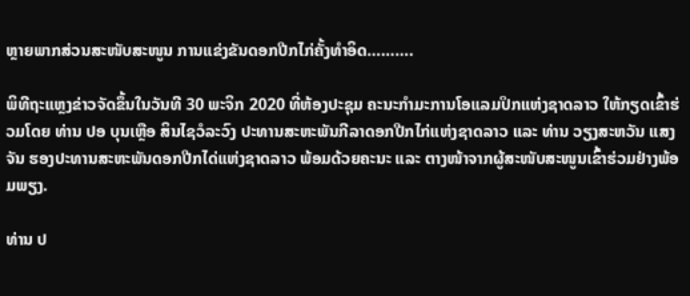ຫຼາຍພາກສ່ວນສະໜັບສະໜູນ ການແຂ່ງຂັນດອກປີກໄກ່ຄັ້ງທຳອິດ……….

ພິທີຖະແຫຼງຂ່າວຈັດຂຶ້ນໃນວັນທີ 30 ພະຈິກ 2020 ທີ່ຫ້ອງປະຊຸມ ຄະນະກໍາມະການໂອແລມປິກແຫ່ງຊາດລາວ ໃຫ້ກຽດເຂົ້າຮ່ວມໂດຍ ທ່ານ ປອ ບຸນເຫຼືອ ສິນໄຊວໍລະວົງ ປະທານສະຫະພັນກີລາດອກປີກໄກ່ແຫ່ງຊາດລາວ ແລະ ທ່ານ ວຽງສະຫວັນ ແສງຈັນ ຮອງປະທານສະຫະພັນດອກປີກໄດ່ແຫ່ງຊາດລາວ ພ້ອມດ້ວຍຄະນະ ແລະ ຕາງໜ້າຈາກຜູ້ສະໜັບສະໜູນເຂົ້າຮ່ວມຢ່າງພ້ອມພຽງ.

ທ່ານ ປ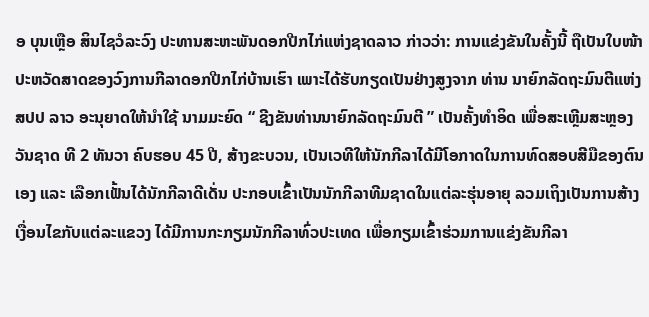ອ ບຸນເຫຼືອ ສິນໄຊວໍລະວົງ ປະທານສະຫະພັນດອກປີກໄກ່ແຫ່ງຊາດລາວ ກ່າວວ່າ: ການແຂ່ງຂັນໃນຄັ້ງນີ້ ຖືເປັນໃບໜ້າປະຫວັດສາດຂອງວົງການກີລາດອກປີກໄກ່ບ້ານເຮົາ ເພາະໄດ້ຮັບກຽດເປັນຢ່າງສູງຈາກ ທ່ານ ນາຍົກລັດຖະມົນຕີແຫ່ງ ສປປ ລາວ ອະນຸຍາດໃຫ້ນຳໃຊ້ ນາມມະຍົດ “ ຊີງຂັນທ່ານນາຍົກລັດຖະມົນຕີ ” ເປັນຄັ້ງທໍາອິດ ເພື່ອສະເຫຼີມສະຫຼອງວັນຊາດ ທີ 2 ທັນວາ ຄົບຮອບ 45 ປີ, ສ້າງຂະບວນ, ເປັນເວທີໃຫ້ນັກກີລາໄດ້ມີໂອກາດໃນການທົດສອບສີມືຂອງຕົນເອງ ແລະ ເລືອກເຟັ້ນໄດ້ນັກກີລາດີເດັ່ນ ປະກອບເຂົ້າເປັນນັກກີລາທີມຊາດໃນແຕ່ລະຮຸ່ນອາຍຸ ລວມເຖິງເປັນການສ້າງເງື່ອນໄຂກັບແຕ່ລະແຂວງ ໄດ້ມີການກະກຽມນັກກີລາທົ່ວປະເທດ ເພື່ອກຽມເຂົ້າຮ່ວມການແຂ່ງຂັນກີລາ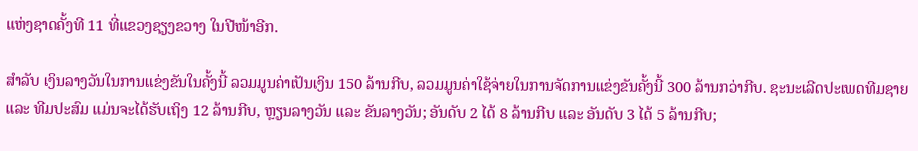ແຫ່ງຊາດຄັ້ງທີ 11 ທີ່ແຂວງຊຽງຂວາງ ໃນປີໜ້າອີກ.

ສໍາລັບ ເງິນລາງວັນໃນການແຂ່ງຂັນໃນຄັ້ງນີ້ ລວມມູນຄ່າເປັນເງິນ 150 ລ້ານກີບ, ລວມມູນຄ່າໃຊ້ຈ່າຍໃນການຈັດການແຂ່ງຂັນຄັ້ງນີ້ 300 ລ້ານກວ່າກີບ. ຊະນະເລີດປະເພດທີມຊາຍ ແລະ ທີມປະສົມ ແມ່ນຈະໄດ້ຮັບເຖິງ 12 ລ້ານກີບ, ຫຼຽນລາງວັນ ແລະ ຂັນລາງວັນ; ອັນດັບ 2 ໄດ້ 8 ລ້ານກີບ ແລະ ອັນດັບ 3 ໄດ້ 5 ລ້ານກີບ;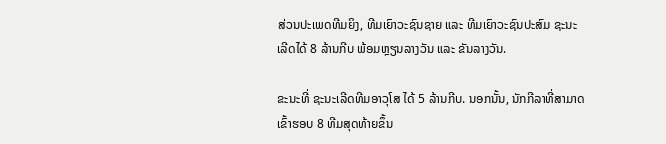ສ່ວນປະເພດທີມຍິງ, ທີມເຍົາວະຊົນຊາຍ ແລະ ທີມເຍົາວະຊົນປະສົມ ຊະນະເລີດໄດ້ 8 ລ້ານກີບ ພ້ອມຫຼຽນລາງວັນ ແລະ ຂັນລາງວັນ.

ຂະນະທີ່ ຊະນະເລີດທີມອາວຸໂສ ໄດ້ 5 ລ້ານກີບ. ນອກນັ້ນ, ນັກກີລາທີ່ສາມາດເຂົ້າຮອບ 8 ທີມສຸດທ້າຍຂຶ້ນ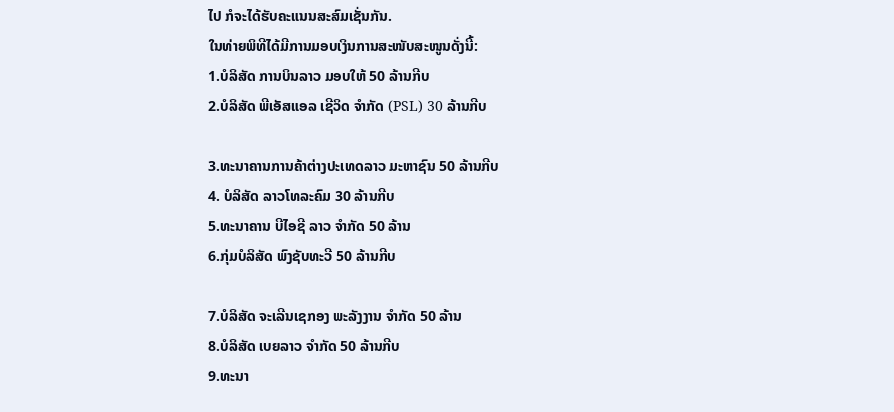ໄປ ກໍຈະໄດ້ຮັບຄະແນນສະສົມເຊັ່ນກັນ.
ໃນທ່າຍພິທີໄດ້ມີການມອບເງິນການສະໜັບສະໜູນດັ່ງນີ້:
1.ບໍລິສັດ ການບິນລາວ ມອບໃຫ້ 50 ລ້ານກີບ
2.ບໍລິສັດ ພີເອັສແອລ ເຊີວິດ ຈຳກັດ (PSL) 30 ລ້ານກີບ

3.ທະນາຄານການຄ້າຕ່າງປະເທດລາວ ມະຫາຊົນ 50 ລ້ານກີບ
4. ບໍລິສັດ ລາວໂທລະຄົມ 30 ລ້ານກີບ
5.ທະນາຄານ ບີໄອຊີ ລາວ ຈຳກັດ 50 ລ້ານ
6.ກຸ່ມບໍລິສັດ ພົງຊັບທະວີ 50 ລ້ານກີບ

7.ບໍລິສັດ ຈະເລີນເຊກອງ ພະລັງງານ ຈຳກັດ 50 ລ້ານ
8.ບໍລິສັດ ເບຍລາວ ຈຳກັດ 50 ລ້ານກີບ
9.ທະນາ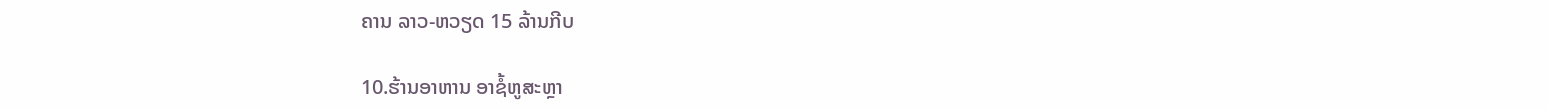ຄານ ລາວ-ຫວຽດ 15 ລ້ານກີບ

10.ຮ້ານອາຫານ ອາຊໍ້ຫູສະຫຼາ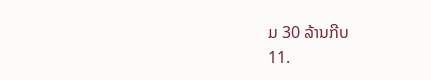ມ 30 ລ້ານກີບ
11.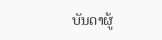ບັນດາຜູ້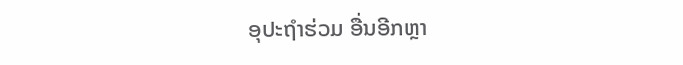ອຸປະຖຳຮ່ວມ ອື່ນອີກຫຼາ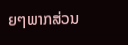ຍໆພາກສ່ວນ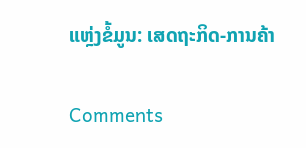ແຫຼ່ງຂໍ້ມູນ: ເສດຖະກິດ-ການຄ້າ

Comments